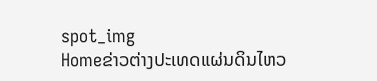spot_img
Homeຂ່າວຕ່າງປະເທດແຜ່ນດິນໄຫວ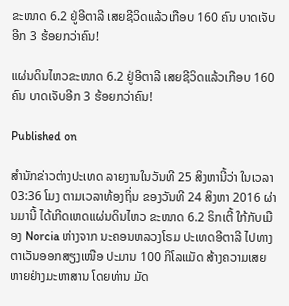ຂະໜາດ 6.2 ຢູ່ອີຕາລີ ເສຍຊີວິດແລ້ວເກືອບ 160 ຄົນ ບາດເຈັບອີກ 3 ຮ້ອຍກວ່າຄົນ!

ແຜ່ນດິນໄຫວຂະໜາດ 6.2 ຢູ່ອີຕາລີ ເສຍຊີວິດແລ້ວເກືອບ 160 ຄົນ ບາດເຈັບອີກ 3 ຮ້ອຍກວ່າຄົນ!

Published on

ສຳນັກຂ່າວຕ່າງປະເທດ ລາຍງານໃນວັນທີ 25 ສິງຫານີ້ວ່າ ໃນເວລາ 03:36 ໂມງ ຕາມເວລາທ້ອງຖິ່ນ ຂອງວັນທີ 24 ສິງຫາ 2016 ຜ່ານມານີ້ ໄດ້ເກີດເຫດແຜ່ນດິນໄຫວ ຂະໜາດ 6.2 ຣິກເຕີ້ ໃກ້ກັບເມືອງ Norcia ຫ່າງຈາກ ນະຄອນຫລວງໂຣມ ປະເທດອີຕາລີ ໄປທາງຕາເວັນອອກສຽງເໜືອ ປະມານ 100 ກິໂລແມັດ ສ້າງຄວາມເສຍຫາຍຢ່າງມະຫາສານ ໂດຍທ່ານ ມັດ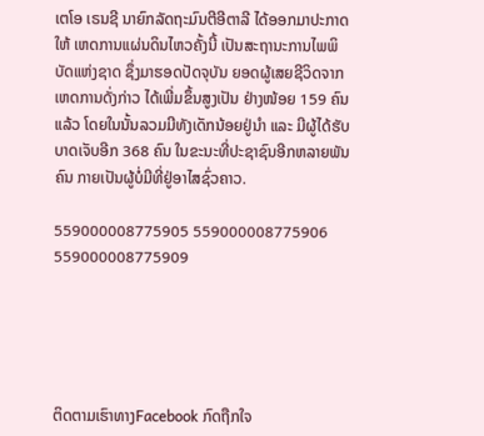ເຕໂອ ເຣນຊີ ນາຍົກລັດຖະມົນຕີອີຕາລີ ໄດ້ອອກມາປະກາດໃຫ້ ເຫດການແຜ່ນດິນໄຫວຄັ້ງນີ້ ເປັນສະຖານະການໄພພິບັດແຫ່ງຊາດ ຊຶ່ງມາຮອດປັດຈຸບັນ ຍອດຜູ້ເສຍຊີວິດຈາກເຫດການດັ່ງກ່າວ ໄດ້ເພີ່ມຂຶ້ນສູງເປັນ ຢ່າງໜ້ອຍ 159 ຄົນແລ້ວ ໂດຍໃນນັ້ນລວມມີທັງເດັກນ້ອຍຢູ່ນຳ ແລະ ມີຜູ້ໄດ້ຮັບບາດເຈັບອີກ 368 ຄົນ ໃນຂະນະທີ່ປະຊາຊົນອີກຫລາຍພັນຄົນ ກາຍເປັນຜູ້ບໍ່ມີທີ່ຢູ່ອາໄສຊົ່ວຄາວ.

559000008775905 559000008775906 559000008775909





ຕິດຕາມເຮົາທາງFacebook ກົດຖືກໃຈ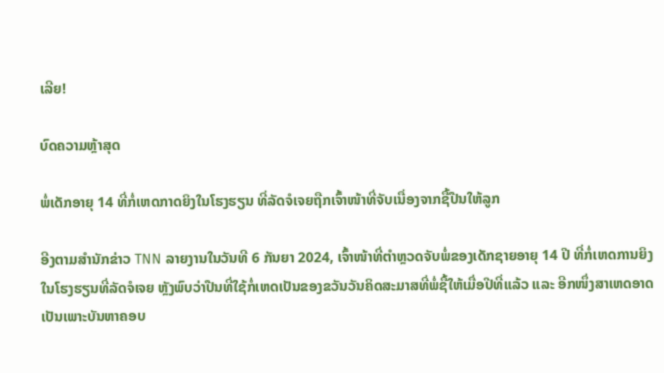ເລີຍ!

ບົດຄວາມຫຼ້າສຸດ

ພໍ່ເດັກອາຍຸ 14 ທີ່ກໍ່ເຫດກາດຍິງໃນໂຮງຮຽນ ທີ່ລັດຈໍເຈຍຖືກເຈົ້າໜ້າທີ່ຈັບເນື່ອງຈາກຊື້ປືນໃຫ້ລູກ

ອີງຕາມສຳນັກຂ່າວ TNN ລາຍງານໃນວັນທີ 6 ກັນຍາ 2024, ເຈົ້າໜ້າທີ່ຕຳຫຼວດຈັບພໍ່ຂອງເດັກຊາຍອາຍຸ 14 ປີ ທີ່ກໍ່ເຫດການຍິງໃນໂຮງຮຽນທີ່ລັດຈໍເຈຍ ຫຼັງພົບວ່າປືນທີ່ໃຊ້ກໍ່ເຫດເປັນຂອງຂວັນວັນຄິດສະມາສທີ່ພໍ່ຊື້ໃຫ້ເມື່ອປີທີ່ແລ້ວ ແລະ ອີກໜຶ່ງສາເຫດອາດເປັນເພາະບັນຫາຄອບ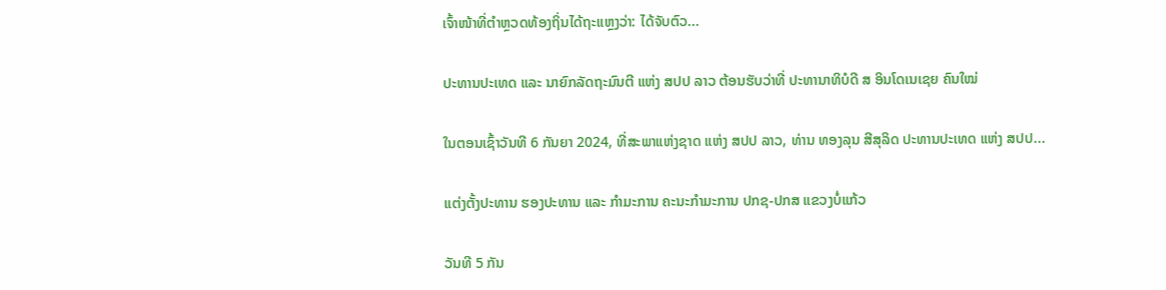ເຈົ້າໜ້າທີ່ຕຳຫຼວດທ້ອງຖິ່ນໄດ້ຖະແຫຼງວ່າ: ໄດ້ຈັບຕົວ...

ປະທານປະເທດ ແລະ ນາຍົກລັດຖະມົນຕີ ແຫ່ງ ສປປ ລາວ ຕ້ອນຮັບວ່າທີ່ ປະທານາທິບໍດີ ສ ອິນໂດເນເຊຍ ຄົນໃໝ່

ໃນຕອນເຊົ້າວັນທີ 6 ກັນຍາ 2024, ທີ່ສະພາແຫ່ງຊາດ ແຫ່ງ ສປປ ລາວ, ທ່ານ ທອງລຸນ ສີສຸລິດ ປະທານປະເທດ ແຫ່ງ ສປປ...

ແຕ່ງຕັ້ງປະທານ ຮອງປະທານ ແລະ ກຳມະການ ຄະນະກຳມະການ ປກຊ-ປກສ ແຂວງບໍ່ແກ້ວ

ວັນທີ 5 ກັນ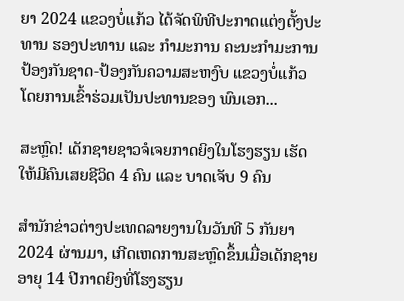ຍາ 2024 ແຂວງບໍ່ແກ້ວ ໄດ້ຈັດພິທີປະກາດແຕ່ງຕັ້ງປະທານ ຮອງປະທານ ແລະ ກຳມະການ ຄະນະກຳມະການ ປ້ອງກັນຊາດ-ປ້ອງກັນຄວາມສະຫງົບ ແຂວງບໍ່ແກ້ວ ໂດຍການເຂົ້າຮ່ວມເປັນປະທານຂອງ ພົນເອກ...

ສະຫຼົດ! ເດັກຊາຍຊາວຈໍເຈຍກາດຍິງໃນໂຮງຮຽນ ເຮັດໃຫ້ມີຄົນເສຍຊີວິດ 4 ຄົນ ແລະ ບາດເຈັບ 9 ຄົນ

ສຳນັກຂ່າວຕ່າງປະເທດລາຍງານໃນວັນທີ 5 ກັນຍາ 2024 ຜ່ານມາ, ເກີດເຫດການສະຫຼົດຂຶ້ນເມື່ອເດັກຊາຍອາຍຸ 14 ປີກາດຍິງທີ່ໂຮງຮຽນ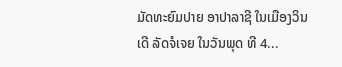ມັດທະຍົມປາຍ ອາປາລາຊີ ໃນເມືອງວິນເດີ ລັດຈໍເຈຍ ໃນວັນພຸດ ທີ 4...